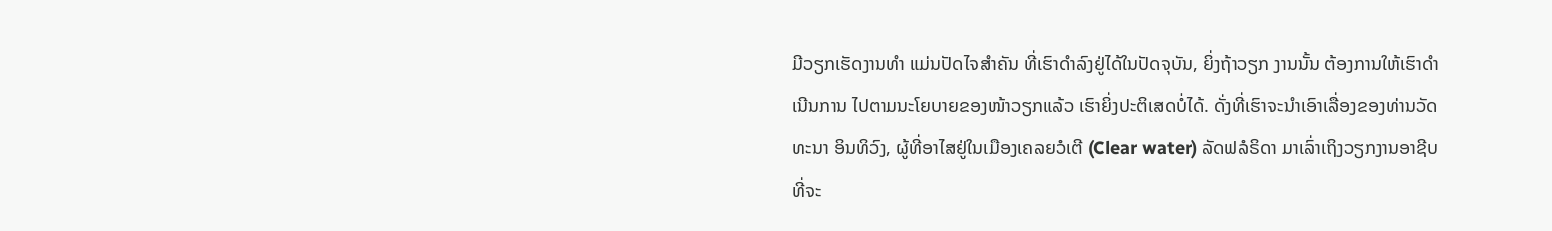ມີວຽກເຮັດງານທໍາ ແມ່ນປັດໄຈສໍາຄັນ ທີ່ເຮົາດໍາລົງຢູ່ໄດ້ໃນປັດຈຸບັນ, ຍິ່ງຖ້າວຽກ ງານນັ້ນ ຕ້ອງການໃຫ້ເຮົາດໍາເນີນການ ໄປຕາມນະໂຍບາຍຂອງໜ້າວຽກແລ້ວ ເຮົາຍິ່ງປະຕິເສດບໍ່ໄດ້. ດັ່ງທີ່ເຮົາຈະນໍາເອົາເລື່ອງຂອງທ່ານວັດທະນາ ອິນທິວົງ, ຜູ້ທີ່ອາໄສຢູ່ໃນເມືອງເຄລຍວໍເຕີ (Clear water) ລັດຟລໍຣິດາ ມາເລົ່າເຖິງວຽກງານອາຊີບ ທີ່ຈະ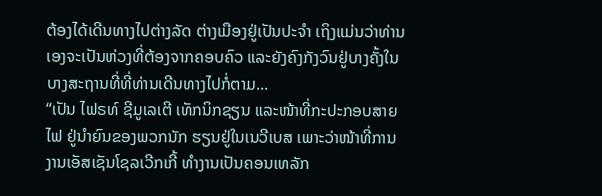ຕ້ອງໄດ້ເດີນທາງໄປຕ່າງລັດ ຕ່າງເມືອງຢູ່ເປັນປະຈໍາ ເຖິງແມ່ນວ່າທ່ານເອງຈະເປັນຫ່ວງທີ່ຕ້ອງຈາກຄອບຄົວ ແລະຍັງຄົງກັງວົນຢູ່ບາງຄັ້ງໃນບາງສະຖານທີ່ທີ່ທ່ານເດີນທາງໄປກໍ່ຕາມ...
“ເປັນ ໄຟຣທ໌ ຊີມູເລເຕີ ເທັກນິກຊຽນ ແລະໜ້າທີ່ກະປະກອບສາຍໄຟ ຢູ່ນໍາຍົນຂອງພວກນັກ ຮຽນຢູ່ໃນເນວີເບສ ເພາະວ່າໜ້າທີ່ການງານເອັສເຊັນໂຊລເວີກເກີ້ ທໍາງານເປັນຄອນເທລັກ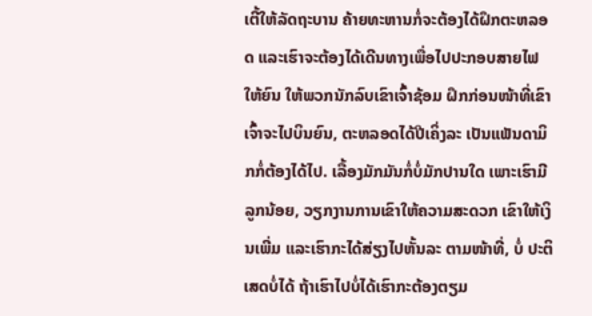ເຕີ້ໃຫ້ລັດຖະບານ ຄ້າຍທະຫານກໍ່ຈະຕ້ອງໄດ້ຝຶກຕະຫລອດ ແລະເຮົາຈະຕ້ອງໄດ້ເດີນທາງເພື່ອໄປປະກອບສາຍໄຟໃຫ້ຍົນ ໃຫ້ພວກນັກລົບເຂົາເຈົ້າຊ້ອມ ຝຶກກ່ອນໜ້າທີ່ເຂົາເຈົ້າຈະໄປບິນຍົນ, ຕະຫລອດໄດ້ປີເຄິ່ງລະ ເປັນແພັນດາມິກກໍ່ຕ້ອງໄດ້ໄປ. ເລື້ອງມັກມັນກໍ່ບໍ່ມັກປານໃດ ເພາະເຮົາມີລູກນ້ອຍ, ວຽກງານການເຂົາໃຫ້ຄວາມສະດວກ ເຂົາໃຫ້ເງິນເພີ່ມ ແລະເຮົາກະໄດ້ສ່ຽງໄປຫັ້ນລະ ຕາມໜ້າທີ່, ບໍ່ ປະຕິເສດບໍ່ໄດ້ ຖ້າເຮົາໄປບໍ່ໄດ້ເຮົາກະຕ້ອງຕຽມ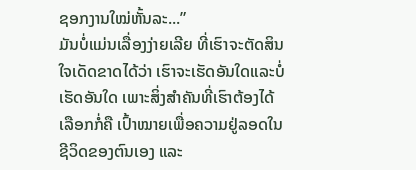ຊອກງານໃໝ່ຫັ້ນລະ...”
ມັນບໍ່ແມ່ນເລື່ອງງ່າຍເລີຍ ທີ່ເຮົາຈະຕັດສິນໃຈເດັດຂາດໄດ້ວ່າ ເຮົາຈະເຮັດອັນໃດແລະບໍ່ເຮັດອັນໃດ ເພາະສິ່ງສໍາຄັນທີ່ເຮົາຕ້ອງໄດ້ເລືອກກໍ່ຄື ເປົ້າໝາຍເພື່ອຄວາມຢູ່ລອດໃນຊີວິດຂອງຕົນເອງ ແລະ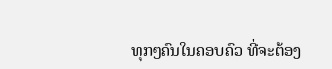ທຸກໆຄົນໃນຄອບຄົວ ທີ່ຈະຕ້ອງ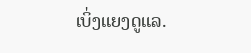ເບິ່ງແຍງດູແລ.